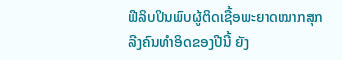ຟີລິບປິນພົບຜູ້ຕິດເຊື້ອພະຍາດໝາກສຸກລີງຄົນທໍາອິດຂອງປີນີ້ ຍັງ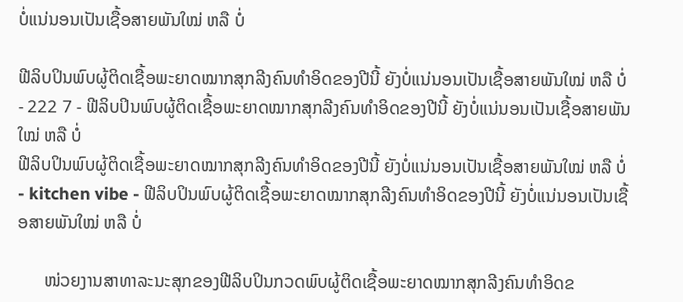ບໍ່ແນ່ນອນເປັນເຊື້ອສາຍພັນໃໝ່ ຫລື ບໍ່

ຟີລິບປິນພົບຜູ້ຕິດເຊື້ອພະຍາດໝາກສຸກລີງຄົນທໍາອິດຂອງປີນີ້ ຍັງບໍ່ແນ່ນອນເປັນເຊື້ອສາຍພັນໃໝ່ ຫລື ບໍ່ - 222 7 - ຟີລິບປິນພົບຜູ້ຕິດເຊື້ອພະຍາດໝາກສຸກລີງຄົນທໍາອິດຂອງປີນີ້ ຍັງບໍ່ແນ່ນອນເປັນເຊື້ອສາຍພັນໃໝ່ ຫລື ບໍ່
ຟີລິບປິນພົບຜູ້ຕິດເຊື້ອພະຍາດໝາກສຸກລີງຄົນທໍາອິດຂອງປີນີ້ ຍັງບໍ່ແນ່ນອນເປັນເຊື້ອສາຍພັນໃໝ່ ຫລື ບໍ່ - kitchen vibe - ຟີລິບປິນພົບຜູ້ຕິດເຊື້ອພະຍາດໝາກສຸກລີງຄົນທໍາອິດຂອງປີນີ້ ຍັງບໍ່ແນ່ນອນເປັນເຊື້ອສາຍພັນໃໝ່ ຫລື ບໍ່

      ໜ່ວຍງານສາທາລະນະສຸກຂອງຟີລິບປິນກວດພົບຜູ້ຕິດເຊື້ອພະຍາດໝາກສຸກລີງຄົນທໍາອິດຂ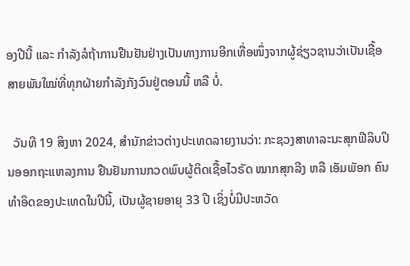ອງປີນີ້ ແລະ ກໍາລັງລໍຖ້າການຢືນຢັນຢ່າງເປັນທາງການອີກເທື່ອໜຶ່ງຈາກຜູ້ຊ່ຽວຊານວ່າເປັນເຊື້ອສາຍພັນໃໝ່ທີ່ທຸກຝ່າຍກໍາລັງກັງວົນຢູ່ຕອນນີ້ ຫລື ບໍ່.

  ວັນທີ 19 ສິງຫາ 2024, ສໍານັກຂ່າວຕ່າງປະເທດລາຍງານວ່າ: ກະຊວງສາທາລະນະສຸກຟີລິບປິນອອກຖະແຫລງການ ຢືນຢັນການກວດພົບຜູ້ຕິດເຊື້ອໄວຣັດ ໝາກສຸກລີງ ຫລື ເອັມພັອກ ຄົນທໍາອິດຂອງປະເທດໃນປີນີ້, ເປັນຜູ້ຊາຍອາຍຸ 33 ປີ ເຊິ່ງບໍ່ມີປະຫວັດ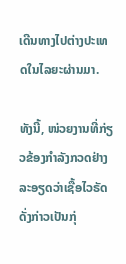ເດີນທາງໄປຕ່າງປະເທດໃນໄລຍະຜ່ານມາ.

ທັງນີ້, ໜ່ວຍງານທີ່ກ່ຽວຂ້ອງກໍາລັງກວດຢ່າງລະອຽດວ່າເຊື້ອໄວຣັດດັ່ງກ່າວເປັນກຸ່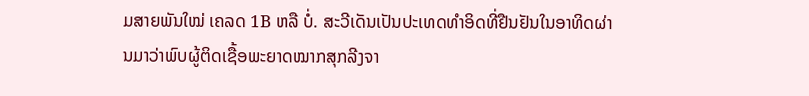ມສາຍພັນໃໝ່ ເຄລດ 1B ຫລື ບໍ່. ສະວີເດັນເປັນປະເທດທໍາອິດທີ່ຢືນຢັນໃນອາທິດຜ່ານມາວ່າພົບຜູ້ຕິດເຊື້ອພະຍາດໝາກສຸກລີງຈາ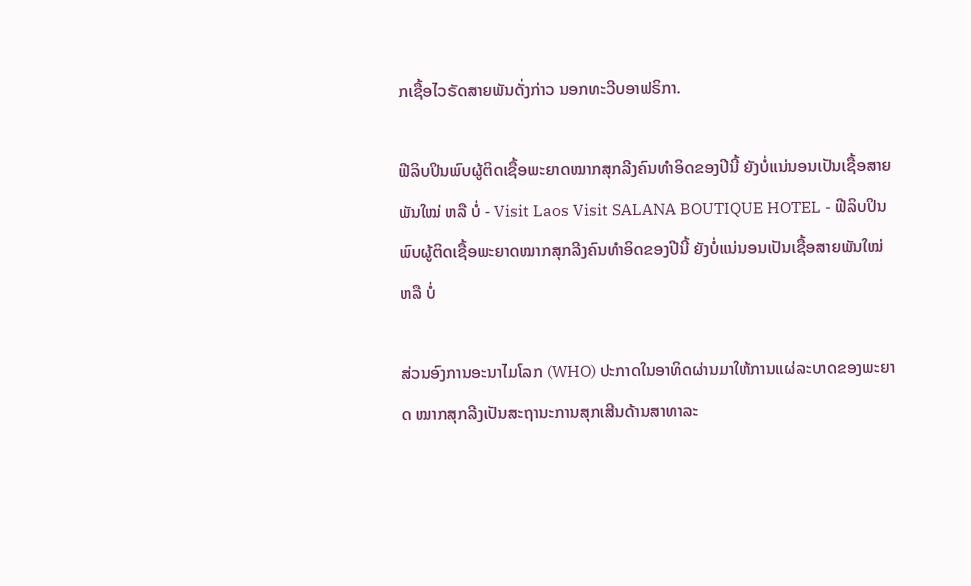ກເຊື້ອໄວຣັດສາຍພັນດັ່ງກ່າວ ນອກທະວີບອາຟຣິກາ.

ຟີລິບປິນພົບຜູ້ຕິດເຊື້ອພະຍາດໝາກສຸກລີງຄົນທໍາອິດຂອງປີນີ້ ຍັງບໍ່ແນ່ນອນເປັນເຊື້ອສາຍພັນໃໝ່ ຫລື ບໍ່ - Visit Laos Visit SALANA BOUTIQUE HOTEL - ຟີລິບປິນພົບຜູ້ຕິດເຊື້ອພະຍາດໝາກສຸກລີງຄົນທໍາອິດຂອງປີນີ້ ຍັງບໍ່ແນ່ນອນເປັນເຊື້ອສາຍພັນໃໝ່ ຫລື ບໍ່

ສ່ວນອົງການອະນາໄມໂລກ (WHO) ປະກາດໃນອາທິດຜ່ານມາໃຫ້ການແຜ່ລະບາດຂອງພະຍາດ ໝາກສຸກລີງເປັນສະຖານະການສຸກເສີນດ້ານສາທາລະ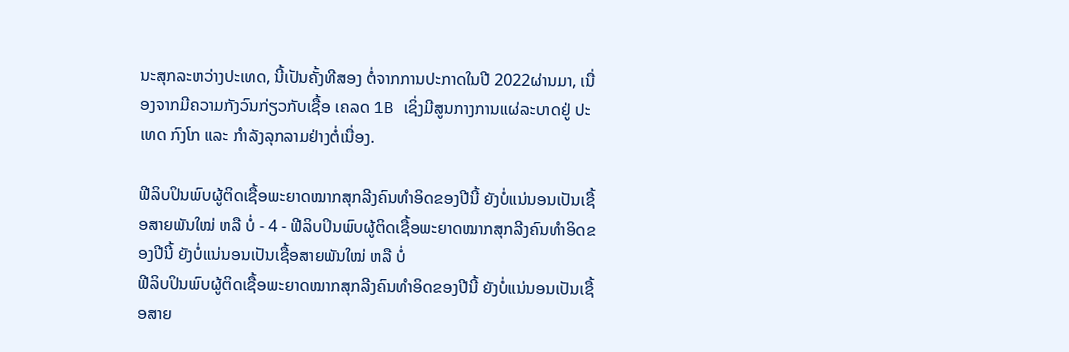ນະສຸກລະຫວ່າງປະເທດ, ນີ້ເປັນຄັ້ງທີສອງ ຕໍ່ຈາກການປະກາດໃນປີ 2022ຜ່ານມາ, ເນື່ອງຈາກມີຄວາມກັງວົນກ່ຽວກັບເຊື້ອ ເຄລດ 1B ເຊິ່ງມີສູນກາງການແຜ່ລະບາດຢູ່ ປະເທດ ກົງໂກ ແລະ ກໍາລັງລຸກລາມຢ່າງຕໍ່ເນື່ອງ.

ຟີລິບປິນພົບຜູ້ຕິດເຊື້ອພະຍາດໝາກສຸກລີງຄົນທໍາອິດຂອງປີນີ້ ຍັງບໍ່ແນ່ນອນເປັນເຊື້ອສາຍພັນໃໝ່ ຫລື ບໍ່ - 4 - ຟີລິບປິນພົບຜູ້ຕິດເຊື້ອພະຍາດໝາກສຸກລີງຄົນທໍາອິດຂອງປີນີ້ ຍັງບໍ່ແນ່ນອນເປັນເຊື້ອສາຍພັນໃໝ່ ຫລື ບໍ່
ຟີລິບປິນພົບຜູ້ຕິດເຊື້ອພະຍາດໝາກສຸກລີງຄົນທໍາອິດຂອງປີນີ້ ຍັງບໍ່ແນ່ນອນເປັນເຊື້ອສາຍ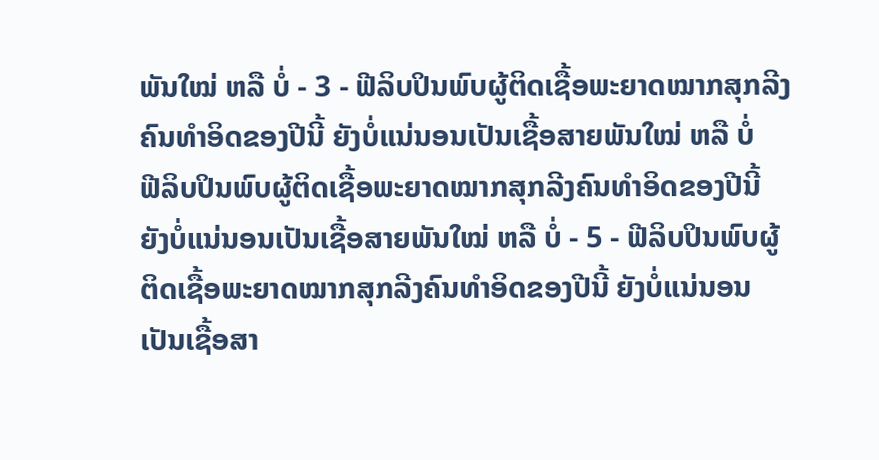ພັນໃໝ່ ຫລື ບໍ່ - 3 - ຟີລິບປິນພົບຜູ້ຕິດເຊື້ອພະຍາດໝາກສຸກລີງຄົນທໍາອິດຂອງປີນີ້ ຍັງບໍ່ແນ່ນອນເປັນເຊື້ອສາຍພັນໃໝ່ ຫລື ບໍ່
ຟີລິບປິນພົບຜູ້ຕິດເຊື້ອພະຍາດໝາກສຸກລີງຄົນທໍາອິດຂອງປີນີ້ ຍັງບໍ່ແນ່ນອນເປັນເຊື້ອສາຍພັນໃໝ່ ຫລື ບໍ່ - 5 - ຟີລິບປິນພົບຜູ້ຕິດເຊື້ອພະຍາດໝາກສຸກລີງຄົນທໍາອິດຂອງປີນີ້ ຍັງບໍ່ແນ່ນອນເປັນເຊື້ອສາ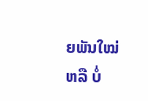ຍພັນໃໝ່ ຫລື ບໍ່